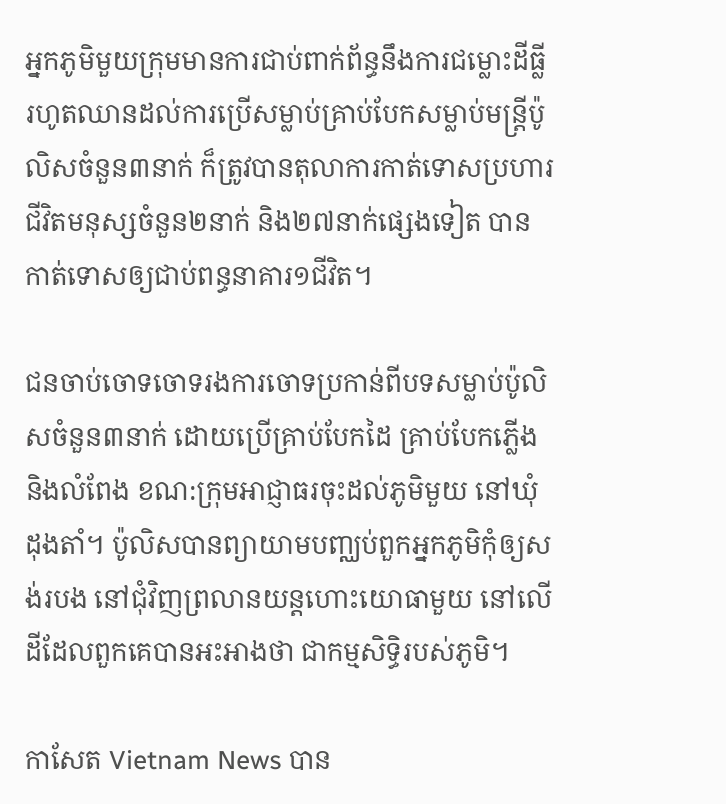អ្នកភូមិមួយក្រុមមានការជាប់ពាក់ព័ន្ធនឹងការជម្លោះដីធ្លី រហូតឈានដល់ការប្រើសម្លាប់គ្រាប់បែកសម្លាប់មន្រ្ដីប៉ូលិសចំនួន៣នាក់ ក៏ត្រូវបានតុលាការកាត់ទោសប្រហារជីវិតមនុស្សចំនួន២នាក់ និង២៧នាក់ផ្សេងទៀត បានកាត់ទោសឲ្យជាប់ពន្ធនាគារ១ជីវិត។

ជនចាប់ចោទចោទរងការចោទប្រកាន់ពីបទសម្លាប់ប៉ូលិសចំនួន៣នាក់ ដោយប្រើគ្រាប់បែកដៃ គ្រាប់បែកភ្លើង និងលំពែង ខណ:ក្រុមអាជ្ញាធរចុះដល់ភូមិមួយ នៅឃុំដុងតាំ។ ប៉ូលិសបានព្យាយាមបញ្ឈប់ពួកអ្នកភូមិកុំឲ្យសង់របង នៅជុំវិញព្រលានយន្តហោះយោធាមួយ នៅលើដីដែលពួកគេបានអះអាងថា ជាកម្មសិទ្ធិរបស់ភូមិ។

កាសែត Vietnam News បាន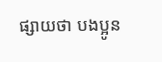ផ្សាយថា បងប្អូន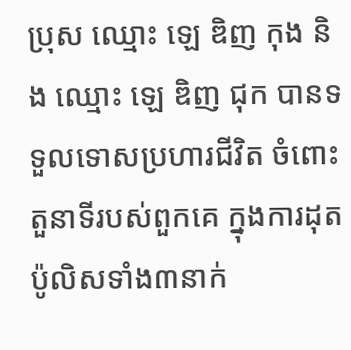ប្រុស ឈ្មោះ ឡេ ឌិញ កុង និង ឈ្មោះ ឡេ ឌិញ ជុក បានទទួលទោសប្រហារជីវិត ចំពោះតួនាទីរបស់ពួកគេ ក្នុងការដុតប៉ូលិសទាំង៣នាក់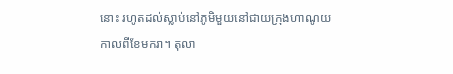នោះ រហូតដល់ស្លាប់នៅភូមិមួយនៅជាយក្រុងហាណូយ កាលពីខែមករា។ តុលា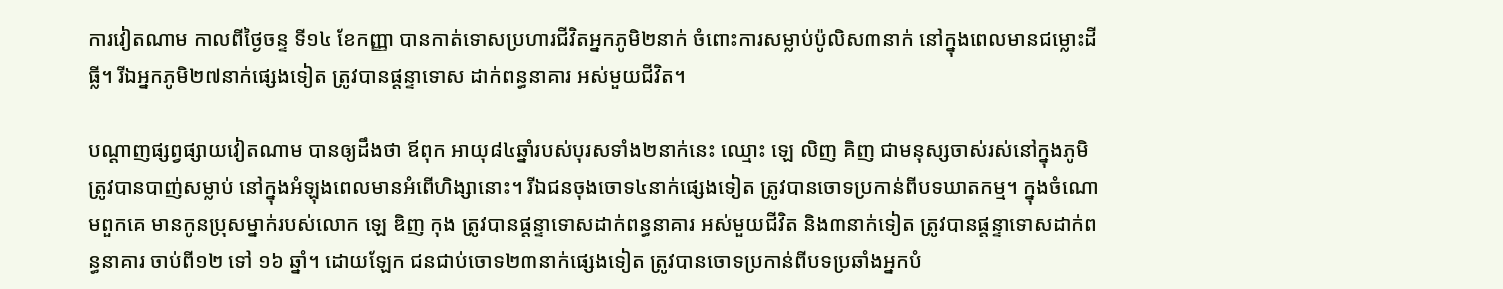ការវៀតណាម កាលពីថ្ងៃចន្ទ ទី១៤ ខែកញ្ញា បានកាត់ទោសប្រហារជីវិតអ្នកភូមិ២នាក់ ចំពោះការសម្លាប់ប៉ូលិស៣នាក់ នៅក្នុងពេលមានជម្លោះដីធ្លី។ រីឯអ្នកភូមិ២៧នាក់ផ្សេងទៀត ត្រូវបានផ្តន្ទាទោស ដាក់ពន្ធនាគារ អស់មួយជីវិត។

បណ្ដាញផ្សព្វផ្សាយវៀតណាម បានឲ្យដឹងថា ឪពុក អាយុ៨៤ឆ្នាំរបស់បុរសទាំង២នាក់នេះ ឈ្មោះ ឡេ លិញ គិញ ជាមនុស្សចាស់រស់នៅក្នុងភូមិ ត្រូវបានបាញ់សម្លាប់ នៅក្នុងអំឡុងពេលមានអំពើហិង្សានោះ។ រីឯជនចុងចោទ៤នាក់ផ្សេងទៀត ត្រូវបានចោទប្រកាន់ពីបទឃាតកម្ម។ ក្នុងចំណោមពួកគេ មានកូនប្រុសម្នាក់របស់លោក ឡេ ឌិញ កុង ត្រូវបានផ្តន្ទាទោសដាក់ពន្ធនាគារ អស់មួយជីវិត និង៣នាក់ទៀត ត្រូវបានផ្តន្ទាទោសដាក់ពន្ធនាគារ ចាប់ពី១២ ទៅ ១៦ ឆ្នាំ។ ដោយឡែក ជនជាប់ចោទ២៣នាក់ផ្សេងទៀត ត្រូវបានចោទប្រកាន់ពីបទប្រឆាំងអ្នកបំ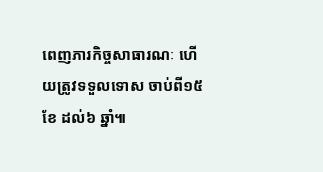ពេញភារកិច្ចសាធារណៈ ហើយត្រូវទទួលទោស ចាប់ពី១៥ខែ ដល់៦ ឆ្នាំ៕